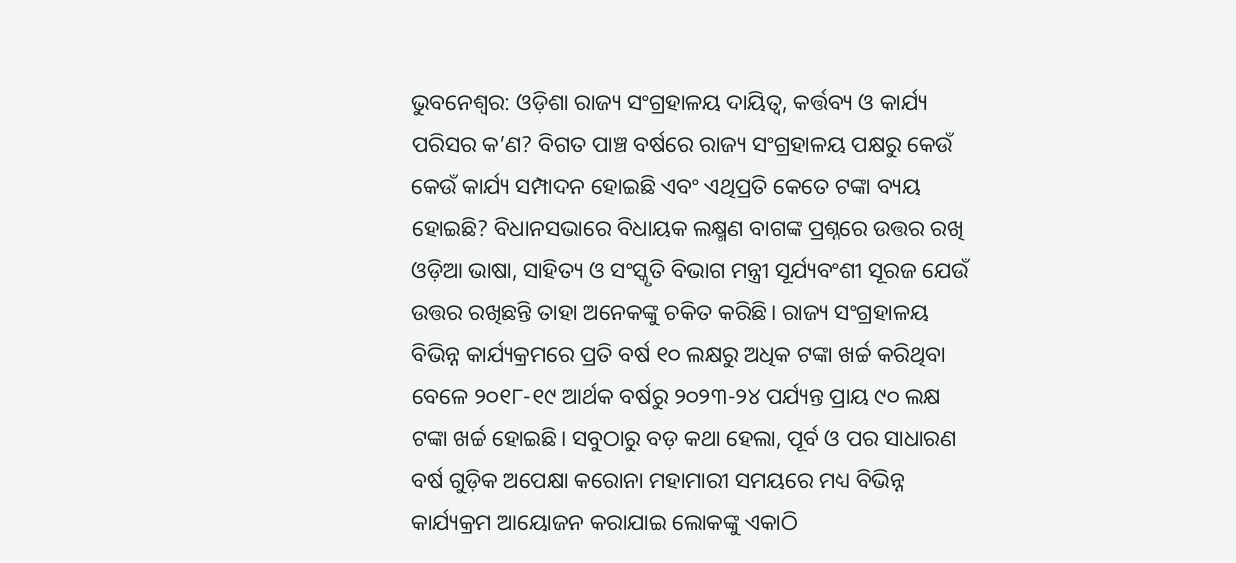ଭୁବନେଶ୍ବର: ଓଡ଼ିଶା ରାଜ୍ୟ ସଂଗ୍ରହାଳୟ ଦାୟିତ୍ୱ, କର୍ତ୍ତବ୍ୟ ଓ କାର୍ଯ୍ୟ ପରିସର କ’ଣ? ବିଗତ ପାଞ୍ଚ ବର୍ଷରେ ରାଜ୍ୟ ସଂଗ୍ରହାଳୟ ପକ୍ଷରୁ କେଉଁ କେଉଁ କାର୍ଯ୍ୟ ସମ୍ପାଦନ ହୋଇଛି ଏବଂ ଏଥିପ୍ରତି କେତେ ଟଙ୍କା ବ୍ୟୟ ହୋଇଛି? ବିଧାନସଭାରେ ବିଧାୟକ ଲକ୍ଷ୍ମଣ ବାଗଙ୍କ ପ୍ରଶ୍ନରେ ଉତ୍ତର ରଖି ଓଡ଼ିଆ ଭାଷା, ସାହିତ୍ୟ ଓ ସଂସ୍କୃତି ବିଭାଗ ମନ୍ତ୍ରୀ ସୂର୍ଯ୍ୟବଂଶୀ ସୂରଜ ଯେଉଁ ଉତ୍ତର ରଖିଛନ୍ତି ତାହା ଅନେକଙ୍କୁ ଚକିତ କରିଛି। ରାଜ୍ୟ ସଂଗ୍ରହାଳୟ ବିଭିନ୍ନ କାର୍ଯ୍ୟକ୍ରମରେ ପ୍ରତି ବର୍ଷ ୧୦ ଲକ୍ଷରୁ ଅଧିକ ଟଙ୍କା ଖର୍ଚ୍ଚ କରିଥିବା ବେଳେ ୨୦୧୮-୧୯ ଆର୍ଥକ ବର୍ଷରୁ ୨୦୨୩-୨୪ ପର୍ଯ୍ୟନ୍ତ ପ୍ରାୟ ୯୦ ଲକ୍ଷ ଟଙ୍କା ଖର୍ଚ୍ଚ ହୋଇଛି। ସବୁଠାରୁ ବଡ଼ କଥା ହେଲା, ପୂର୍ବ ଓ ପର ସାଧାରଣ ବର୍ଷ ଗୁଡ଼ିକ ଅପେକ୍ଷା କରୋନା ମହାମାରୀ ସମୟରେ ମଧ୍ୟ ବିଭିନ୍ନ କାର୍ଯ୍ୟକ୍ରମ ଆୟୋଜନ କରାଯାଇ ଲୋକଙ୍କୁ ଏକାଠି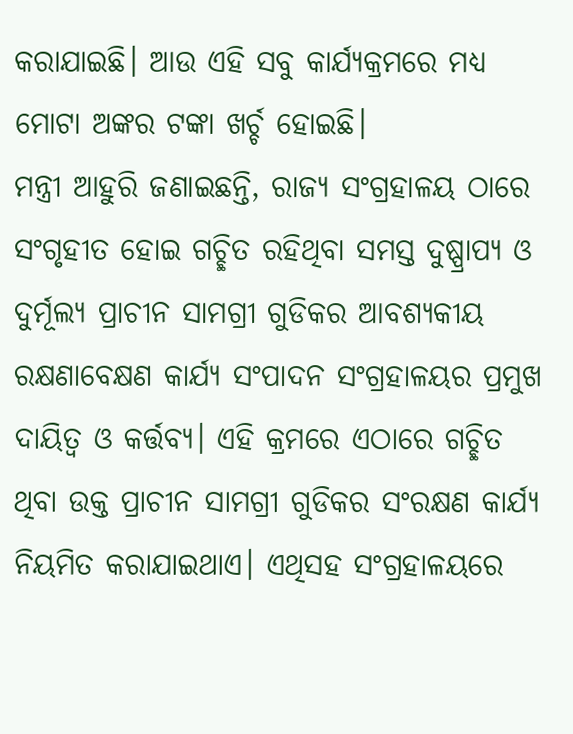କରାଯାଇଛି। ଆଉ ଏହି ସବୁ କାର୍ଯ୍ୟକ୍ରମରେ ମଧ୍ୟ ମୋଟା ଅଙ୍କର ଟଙ୍କା ଖର୍ଚ୍ଚ ହୋଇଛି।
ମନ୍ତ୍ରୀ ଆହୁରି ଜଣାଇଛନ୍ତି, ରାଜ୍ୟ ସଂଗ୍ରହାଳୟ ଠାରେ ସଂଗୃହୀତ ହୋଇ ଗଚ୍ଛିତ ରହିଥିବା ସମସ୍ତ ଦୁଷ୍ପ୍ରାପ୍ୟ ଓ ଦୁର୍ମୂଲ୍ୟ ପ୍ରାଚୀନ ସାମଗ୍ରୀ ଗୁଡିକର ଆବଶ୍ୟକୀୟ ରକ୍ଷଣାବେକ୍ଷଣ କାର୍ଯ୍ୟ ସଂପାଦନ ସଂଗ୍ରହାଳୟର ପ୍ରମୁଖ ଦାୟିତ୍ୱ ଓ କର୍ତ୍ତବ୍ୟ। ଏହି କ୍ରମରେ ଏଠାରେ ଗଚ୍ଛିତ ଥିବା ଉକ୍ତ ପ୍ରାଚୀନ ସାମଗ୍ରୀ ଗୁଡିକର ସଂରକ୍ଷଣ କାର୍ଯ୍ୟ ନିୟମିତ କରାଯାଇଥାଏ। ଏଥିସହ ସଂଗ୍ରହାଳୟରେ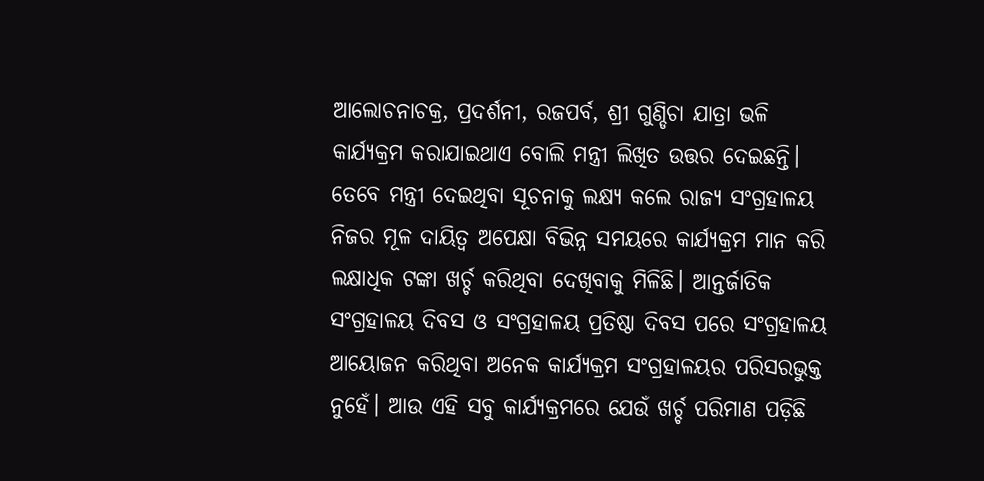ଆଲୋଚନାଚକ୍ର, ପ୍ରଦର୍ଶନୀ, ରଜପର୍ବ, ଶ୍ରୀ ଗୁଣ୍ଡିଚା ଯାତ୍ରା ଭଳି କାର୍ଯ୍ୟକ୍ରମ କରାଯାଇଥାଏ ବୋଲି ମନ୍ତ୍ରୀ ଲିଖିତ ଉତ୍ତର ଦେଇଛନ୍ତି। ତେବେ ମନ୍ତ୍ରୀ ଦେଇଥିବା ସୂଚନାକୁ ଲକ୍ଷ୍ୟ କଲେ ରାଜ୍ୟ ସଂଗ୍ରହାଳୟ ନିଜର ମୂଳ ଦାୟିତ୍ବ ଅପେକ୍ଷା ବିଭିନ୍ନ ସମୟରେ କାର୍ଯ୍ୟକ୍ରମ ମାନ କରି ଲକ୍ଷାଧିକ ଟଙ୍କା ଖର୍ଚ୍ଚ କରିଥିବା ଦେଖିବାକୁ ମିଳିଛି। ଆନ୍ତର୍ଜାତିକ ସଂଗ୍ରହାଳୟ ଦିବସ ଓ ସଂଗ୍ରହାଳୟ ପ୍ରତିଷ୍ଠା ଦିବସ ପରେ ସଂଗ୍ରହାଳୟ ଆୟୋଜନ କରିଥିବା ଅନେକ କାର୍ଯ୍ୟକ୍ରମ ସଂଗ୍ରହାଳୟର ପରିସରଭୁକ୍ତ ନୁହେଁ। ଆଉ ଏହି ସବୁ କାର୍ଯ୍ୟକ୍ରମରେ ଯେଉଁ ଖର୍ଚ୍ଚ ପରିମାଣ ପଡ଼ିଛି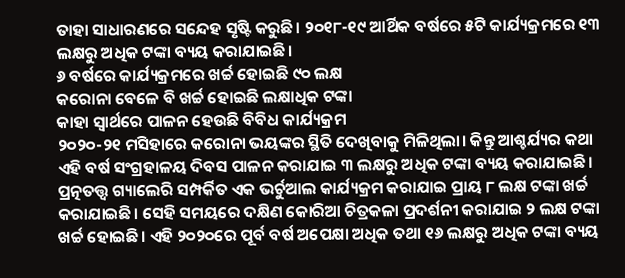ତାହା ସାଧାରଣରେ ସନ୍ଦେହ ସୃଷ୍ଟି କରୁଛି। ୨୦୧୮-୧୯ ଆର୍ଥିକ ବର୍ଷରେ ୫ଟି କାର୍ଯ୍ୟକ୍ରମରେ ୧୩ ଲକ୍ଷରୁ ଅଧିକ ଟଙ୍କା ବ୍ୟୟ କରାଯାଇଛି।
୬ ବର୍ଷରେ କାର୍ଯ୍ୟକ୍ରମରେ ଖର୍ଚ୍ଚ ହୋଇଛି ୯୦ ଲକ୍ଷ
କରୋନା ବେଳେ ବି ଖର୍ଚ୍ଚ ହୋଇଛି ଲକ୍ଷାଧିକ ଟଙ୍କା
କାହା ସ୍ବାର୍ଥରେ ପାଳନ ହେଉଛି ବିବିଧ କାର୍ଯ୍ୟକ୍ରମ
୨୦୨୦-୨୧ ମସିହାରେ କରୋନା ଭୟଙ୍କର ସ୍ଥିତି ଦେଖିବାକୁ ମିଳିଥିଲା। କିନ୍ତୁ ଆଶ୍ଚର୍ଯ୍ୟର କଥା ଏହି ବର୍ଷ ସଂଗ୍ରହାଳୟ ଦିବସ ପାଳନ କରାଯାଇ ୩ ଲକ୍ଷରୁ ଅଧିକ ଟଙ୍କା ବ୍ୟୟ କରାଯାଇଛି। ପ୍ରତ୍ନତତ୍ତ୍ବ ଗ୍ୟାଲେରି ସମ୍ପର୍କିତ ଏକ ଭର୍ଚୁଆଲ କାର୍ଯ୍ୟକ୍ରମ କରାଯାଇ ପ୍ରାୟ ୮ ଲକ୍ଷ ଟଙ୍କା ଖର୍ଚ୍ଚ କରାଯାଇଛି। ସେହି ସମୟରେ ଦକ୍ଷିଣ କୋରିଆ ଚିତ୍ରକଳା ପ୍ରଦର୍ଶନୀ କରାଯାଇ ୨ ଲକ୍ଷ ଟଙ୍କା ଖର୍ଚ୍ଚ ହୋଇଛି। ଏହି ୨୦୨୦ରେ ପୂର୍ବ ବର୍ଷ ଅପେକ୍ଷା ଅଧିକ ତଥା ୧୬ ଲକ୍ଷରୁ ଅଧିକ ଟଙ୍କା ବ୍ୟୟ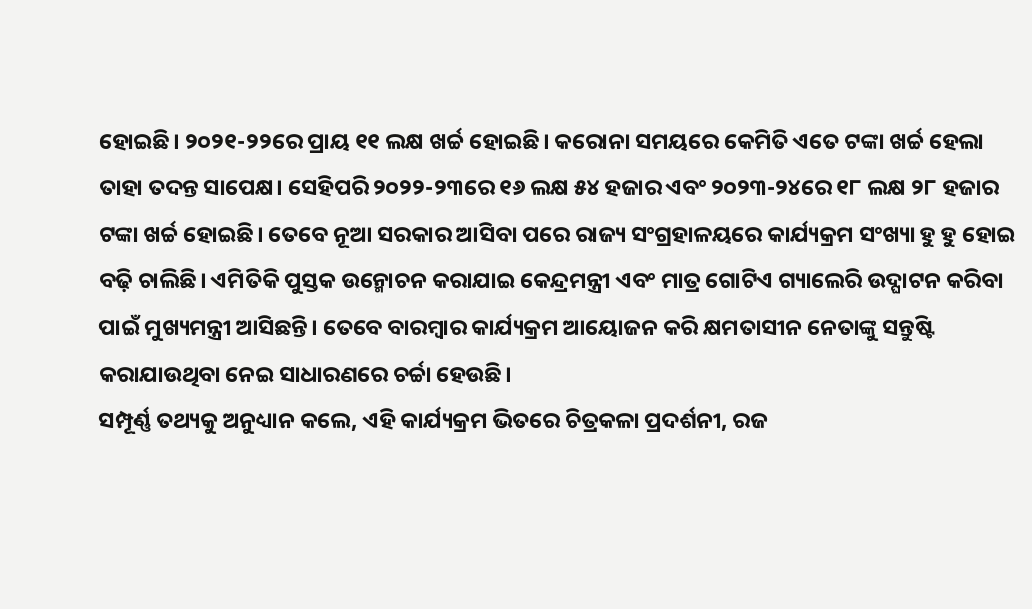ହୋଇଛି। ୨୦୨୧-୨୨ରେ ପ୍ରାୟ ୧୧ ଲକ୍ଷ ଖର୍ଚ୍ଚ ହୋଇଛି। କରୋନା ସମୟରେ କେମିତି ଏତେ ଟଙ୍କା ଖର୍ଚ୍ଚ ହେଲା ତାହା ତଦନ୍ତ ସାପେକ୍ଷ। ସେହିପରି ୨୦୨୨-୨୩ରେ ୧୬ ଲକ୍ଷ ୫୪ ହଜାର ଏବଂ ୨୦୨୩-୨୪ରେ ୧୮ ଲକ୍ଷ ୨୮ ହଜାର ଟଙ୍କା ଖର୍ଚ୍ଚ ହୋଇଛି। ତେବେ ନୂଆ ସରକାର ଆସିବା ପରେ ରାଜ୍ୟ ସଂଗ୍ରହାଳୟରେ କାର୍ଯ୍ୟକ୍ରମ ସଂଖ୍ୟା ହୁ ହୁ ହୋଇ ବଢ଼ି ଚାଲିଛି। ଏମିତିକି ପୁସ୍ତକ ଉନ୍ମୋଚନ କରାଯାଇ କେନ୍ଦ୍ରମନ୍ତ୍ରୀ ଏବଂ ମାତ୍ର ଗୋଟିଏ ଗ୍ୟାଲେରି ଉଦ୍ଘାଟନ କରିବା ପାଇଁ ମୁଖ୍ୟମନ୍ତ୍ରୀ ଆସିଛନ୍ତି। ତେବେ ବାରମ୍ବାର କାର୍ଯ୍ୟକ୍ରମ ଆୟୋଜନ କରି କ୍ଷମତାସୀନ ନେତାଙ୍କୁ ସନ୍ତୁଷ୍ଟି କରାଯାଉଥିବା ନେଇ ସାଧାରଣରେ ଚର୍ଚ୍ଚା ହେଉଛି।
ସମ୍ପୂର୍ଣ୍ଣ ତଥ୍ୟକୁ ଅନୁଧ୍ୟାନ କଲେ, ଏହି କାର୍ଯ୍ୟକ୍ରମ ଭିତରେ ଚିତ୍ରକଳା ପ୍ରଦର୍ଶନୀ, ରଜ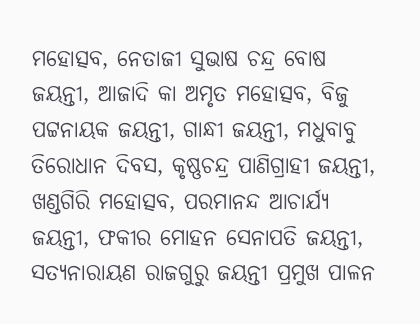ମହୋତ୍ସବ, ନେତାଜୀ ସୁଭାଷ ଚନ୍ଦ୍ର ବୋଷ ଜୟନ୍ତୀ, ଆଜାଦି କା ଅମୃତ ମହୋତ୍ସବ, ବିଜୁ ପଟ୍ଟନାୟକ ଜୟନ୍ତୀ, ଗାନ୍ଧୀ ଜୟନ୍ତୀ, ମଧୁବାବୁ ତିରୋଧାନ ଦିବସ, କୃଷ୍ଣଚନ୍ଦ୍ର ପାଣିଗ୍ରାହୀ ଜୟନ୍ତୀ, ଖଣ୍ଡଗିରି ମହୋତ୍ସବ, ପରମାନନ୍ଦ ଆଚାର୍ଯ୍ୟ ଜୟନ୍ତୀ, ଫକୀର ମୋହନ ସେନାପତି ଜୟନ୍ତୀ, ସତ୍ୟନାରାୟଣ ରାଜଗୁରୁ ଜୟନ୍ତୀ ପ୍ରମୁଖ ପାଳନ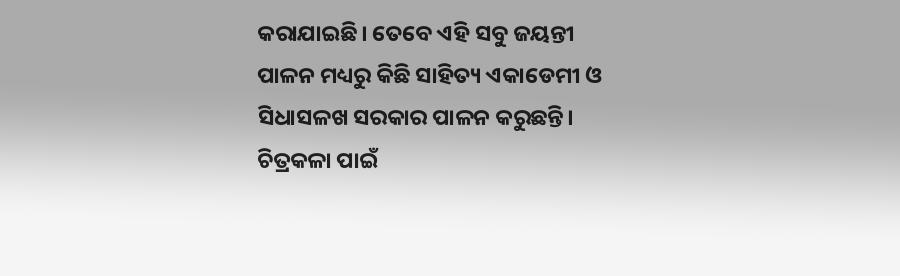କରାଯାଇଛି। ତେବେ ଏହି ସବୁ ଜୟନ୍ତୀ ପାଳନ ମଧ୍ୟରୁ କିଛି ସାହିତ୍ୟ ଏକାଡେମୀ ଓ ସିଧାସଳଖ ସରକାର ପାଳନ କରୁଛନ୍ତି। ଚିତ୍ରକଳା ପାଇଁ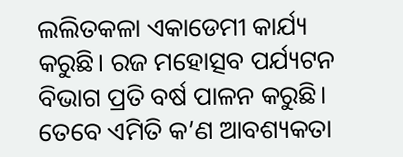ଲଲିତକଳା ଏକାଡେମୀ କାର୍ଯ୍ୟ କରୁଛି। ରଜ ମହୋତ୍ସବ ପର୍ଯ୍ୟଟନ ବିଭାଗ ପ୍ରତି ବର୍ଷ ପାଳନ କରୁଛି। ତେବେ ଏମିତି କ’ଣ ଆବଶ୍ୟକତା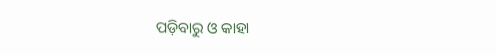ପଡ଼ିବାରୁ ଓ କାହା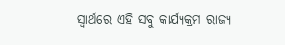ସ୍ବାର୍ଥରେ ଏହି ସବୁ କାର୍ଯ୍ୟକ୍ରମ ରାଜ୍ୟ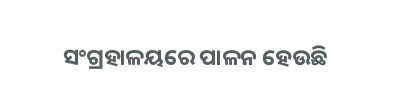ସଂଗ୍ରହାଳୟରେ ପାଳନ ହେଉଛି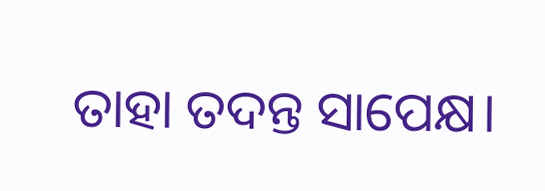ତାହା ତଦନ୍ତ ସାପେକ୍ଷ।